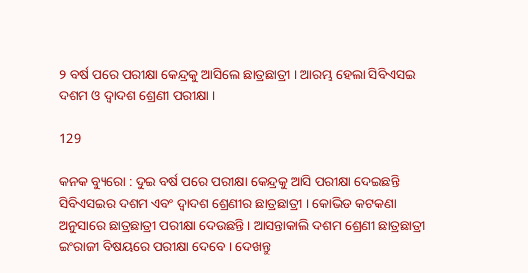୨ ବର୍ଷ ପରେ ପରୀକ୍ଷା କେନ୍ଦ୍ରକୁ ଆସିଲେ ଛାତ୍ରଛାତ୍ରୀ । ଆରମ୍ଭ ହେଲା ସିବିଏସଇ ଦଶମ ଓ ଦ୍ୱାଦଶ ଶ୍ରେଣୀ ପରୀକ୍ଷା ।

129

କନକ ବ୍ୟୁରୋ : ଦୁଇ ବର୍ଷ ପରେ ପରୀକ୍ଷା କେନ୍ଦ୍ରକୁ ଆସି ପରୀକ୍ଷା ଦେଇଛନ୍ତି ସିବିଏସଇର ଦଶମ ଏବଂ ଦ୍ୱାଦଶ ଶ୍ରେଣୀର ଛାତ୍ରଛାତ୍ରୀ । କୋଭିଡ କଟକଣା ଅନୁସାରେ ଛାତ୍ରଛାତ୍ରୀ ପରୀକ୍ଷା ଦେଉଛନ୍ତି । ଆସନ୍ତାକାଲି ଦଶମ ଶ୍ରେଣୀ ଛାତ୍ରଛାତ୍ରୀ ଇଂରାଜୀ ବିଷୟରେ ପରୀକ୍ଷା ଦେବେ । ଦେଖନ୍ତୁ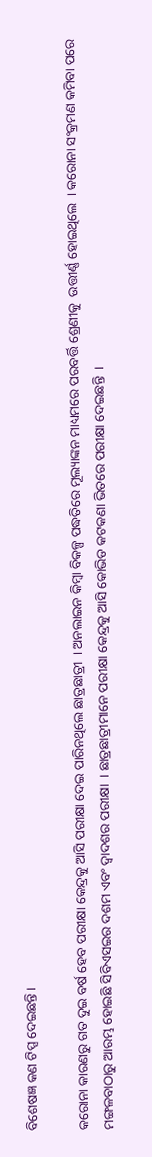ବିଶେଷଜ୍ଞ କଣ ଟିପ୍ସ ଦେଇଛନ୍ତି ।

କରୋନା କାରଣରୁ ଗତ ଦୁଇ ବର୍ଷ ହେବ ପରୀକ୍ଷା କେନ୍ଦ୍ରକୁ ଆସି ପରୀକ୍ଷା ଦେଇ ପାରିନଥିଲେ ଛାତ୍ରଛାତ୍ରୀ  । ଅନଲାଇନ କିମ୍ବା ବିକଳ୍ପ ପଦ୍ଧତିରେ ମୂଲ୍ୟାଙ୍କନ ମାଧ୍ୟମରେ ପରବର୍ତ୍ତି ଶ୍ରେଣୀକୁ  ଉତ୍ତୀର୍ଣ୍ଣ ହୋଇଥିଲେ  । କରୋନା ସଂକ୍ରମଣ କମିବା ପରେ ମଙ୍ଗଳବାଠାରୁ ଆରମ୍ଭ ହୋଇଛି ସିବିଏସଇର ଦଶମ ଏବଂ ଦ୍ୱାଦଶର ପରୀକ୍ଷା  । ଛାତ୍ରଛାତ୍ରୀମାନେ ପରୀକ୍ଷା କେନ୍ଦ୍ରକୁ ଆସି କୋଭିଡ କଟକଣା ଭିତରେ ପରୀକ୍ଷା ଦେଇଛନ୍ତି  ।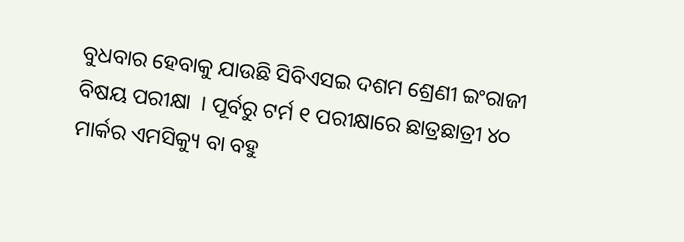ବୁଧବାର ହେବାକୁ ଯାଉଛି ସିବିଏସଇ ଦଶମ ଶ୍ରେଣୀ ଇଂରାଜୀ ବିଷୟ ପରୀକ୍ଷା  । ପୂର୍ବରୁ ଟର୍ମ ୧ ପରୀକ୍ଷାରେ ଛାତ୍ରଛାତ୍ରୀ ୪୦ ମାର୍କର ଏମସିକ୍ୟୁ ବା ବହୁ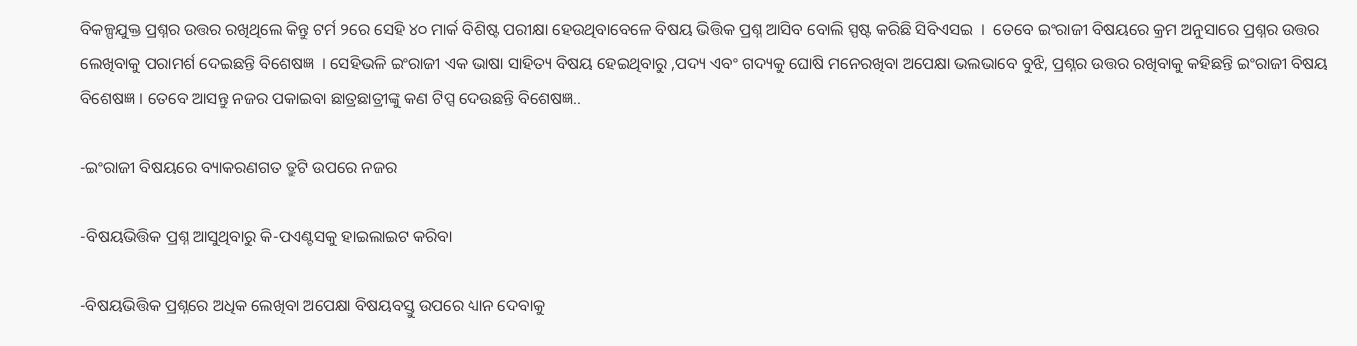ବିକଳ୍ପଯୁକ୍ତ ପ୍ରଶ୍ନର ଉତ୍ତର ରଖିଥିଲେ କିନ୍ତୁ ଟର୍ମ ୨ରେ ସେହି ୪୦ ମାର୍କ ବିଶିଷ୍ଟ ପରୀକ୍ଷା ହେଉଥିବାବେଳେ ବିଷୟ ଭିତ୍ତିକ ପ୍ରଶ୍ନ ଆସିବ ବୋଲି ସ୍ପଷ୍ଟ କରିଛି ସିବିଏସଇ  ।  ତେବେ ଇଂରାଜୀ ବିଷୟରେ କ୍ରମ ଅନୁସାରେ ପ୍ରଶ୍ନର ଉତ୍ତର ଲେଖିବାକୁ ପରାମର୍ଶ ଦେଇଛନ୍ତି ବିଶେଷଜ୍ଞ  । ସେହିଭଳି ଇଂରାଜୀ ଏକ ଭାଷା ସାହିତ୍ୟ ବିଷୟ ହେଇଥିବାରୁ ,ପଦ୍ୟ ଏବଂ ଗଦ୍ୟକୁ ଘୋଷି ମନେରଖିବା ଅପେକ୍ଷା ଭଲଭାବେ ବୁଝି, ପ୍ରଶ୍ନର ଉତ୍ତର ରଖିବାକୁ କହିଛନ୍ତି ଇଂରାଜୀ ବିଷୟ ବିଶେଷଜ୍ଞ । ତେବେ ଆସନ୍ତୁ ନଜର ପକାଇବା ଛାତ୍ରଛାତ୍ରୀଙ୍କୁ କଣ ଟିପ୍ସ ଦେଉଛନ୍ତି ବିଶେଷଜ୍ଞ..

-ଇଂରାଜୀ ବିଷୟରେ ବ୍ୟାକରଣଗତ ତ୍ରୁଟି ଉପରେ ନଜର

-ବିଷୟଭିତ୍ତିକ ପ୍ରଶ୍ନ ଆସୁଥିବାରୁ କି-ପଏଣ୍ଟସକୁ ହାଇଲାଇଟ କରିବା

-ବିଷୟଭିତ୍ତିକ ପ୍ରଶ୍ନରେ ଅଧିକ ଲେଖିବା ଅପେକ୍ଷା ବିଷୟବସ୍ତୁ ଉପରେ ଧ୍ୟାନ ଦେବାକୁ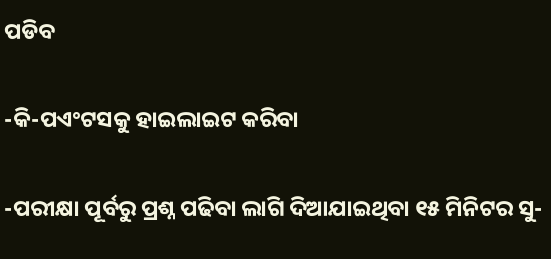ପଡିବ

-କି-ପଏଂଟସକୁ ହାଇଲାଇଟ କରିବା

-ପରୀକ୍ଷା ପୂର୍ବରୁ ପ୍ରଶ୍ନ ପଢିବା ଲାଗି ଦିଆଯାଇଥିବା ୧୫ ମିନିଟର ସୁ-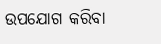ଉପଯୋଗ କରିବା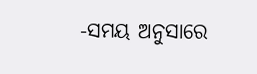-ସମୟ ଅନୁସାରେ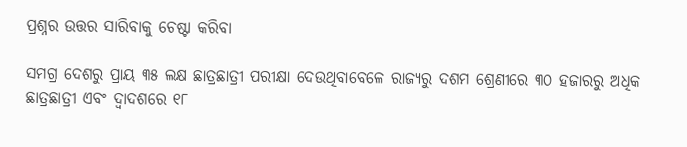ପ୍ରଶ୍ନର ଉତ୍ତର ସାରିବାକୁ ଚେଷ୍ଟା କରିବା

ସମଗ୍ର ଦେଶରୁ ପ୍ରାୟ ୩୫ ଲକ୍ଷ ଛାତ୍ରଛାତ୍ରୀ ପରୀକ୍ଷା ଦେଉଥିବାବେଳେ ରାଜ୍ୟରୁ ଦଶମ ଶ୍ରେଣୀରେ ୩୦ ହଜାରରୁ ଅଧିକ ଛାତ୍ରଛାତ୍ରୀ ଏବଂ ଦ୍ୱାଦଶରେ ୧୮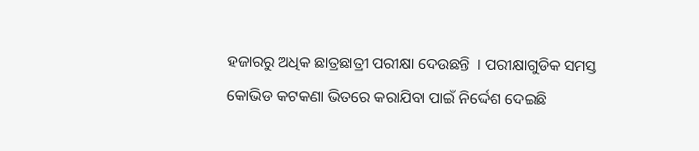ହଜାରରୁ ଅଧିକ ଛାତ୍ରଛାତ୍ରୀ ପରୀକ୍ଷା ଦେଉଛନ୍ତି  । ପରୀକ୍ଷାଗୁଡିକ ସମସ୍ତ କୋଭିଡ କଟକଣା ଭିତରେ କରାଯିବା ପାଇଁ ନିର୍ଦ୍ଦେଶ ଦେଇଛି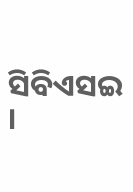ସିବିଏସଇ ।